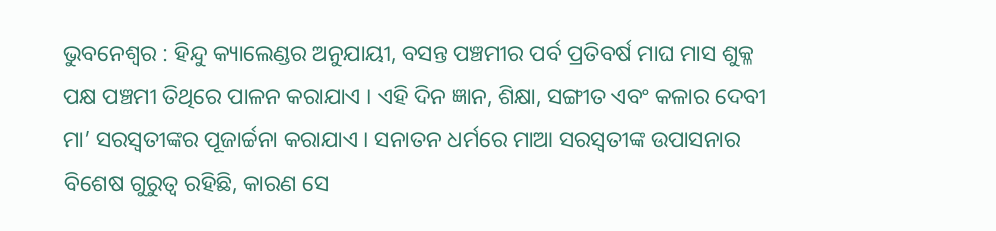ଭୁବନେଶ୍ୱର : ହିନ୍ଦୁ କ୍ୟାଲେଣ୍ଡର ଅନୁଯାୟୀ, ବସନ୍ତ ପଞ୍ଚମୀର ପର୍ବ ପ୍ରତିବର୍ଷ ମାଘ ମାସ ଶୁକ୍ଳ ପକ୍ଷ ପଞ୍ଚମୀ ତିଥିରେ ପାଳନ କରାଯାଏ । ଏହି ଦିନ ଜ୍ଞାନ, ଶିକ୍ଷା, ସଙ୍ଗୀତ ଏବଂ କଳାର ଦେବୀ ମା’ ସରସ୍ୱତୀଙ୍କର ପୂଜାର୍ଚ୍ଚନା କରାଯାଏ । ସନାତନ ଧର୍ମରେ ମାଆ ସରସ୍ୱତୀଙ୍କ ଉପାସନାର ବିଶେଷ ଗୁରୁତ୍ୱ ରହିଛି, କାରଣ ସେ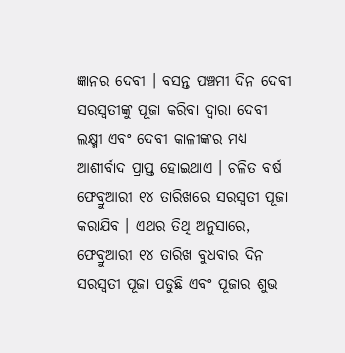ଜ୍ଞାନର ଦେବୀ । ବସନ୍ତ ପଞ୍ଚମୀ ଦିନ ଦେବୀ ସରସ୍ୱତୀଙ୍କୁ ପୂଜା କରିବା ଦ୍ୱାରା ଦେବୀ ଲକ୍ଷ୍ମୀ ଏବଂ ଦେବୀ କାଳୀଙ୍କର ମଧ୍ୟ ଆଶୀର୍ବାଦ ପ୍ରାପ୍ତ ହୋଇଥାଏ । ଚଳିତ ବର୍ଷ ଫେବ୍ରୁଆରୀ ୧୪ ତାରିଖରେ ସରସ୍ୱତୀ ପୂଜା କରାଯିବ । ଏଥର ତିଥି ଅନୁସାରେ, ଫେବ୍ରୁଆରୀ ୧୪ ତାରିଖ ବୁଧବାର ଦିନ ସରସ୍ୱତୀ ପୂଜା ପଡୁଛି ଏବଂ ପୂଜାର ଶୁଭ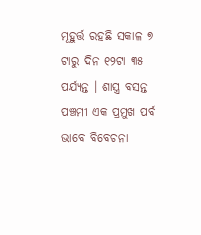ମୂହୁର୍ତ୍ତ ରହଛି ସକାଳ ୭ ଟାରୁ ଦିନ ୧୨ଟା ୩୫ ପର୍ଯ୍ୟନ୍ତ । ଶାସ୍ତ୍ର ବସନ୍ତ ପଞ୍ଚମୀ ଏକ ପ୍ରମୁଖ ପର୍ବ ଭାବେ ବିବେଚନା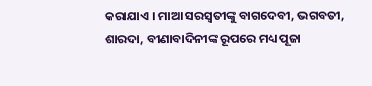କରାଯାଏ । ମାଆ ସରସ୍ୱତୀଙ୍କୁ ବାଗଦେବୀ, ଭଗବତୀ, ଶାରଦା, ବୀଣାବାଦିନୀଙ୍କ ରୂପରେ ମଧ୍ୟ ପୂଜା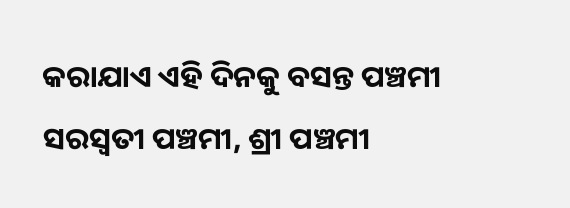କରାଯାଏ ଏହି ଦିନକୁ ବସନ୍ତ ପଞ୍ଚମୀ ସରସ୍ୱତୀ ପଞ୍ଚମୀ, ଶ୍ରୀ ପଞ୍ଚମୀ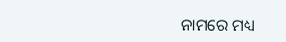ନାମରେ ମଧ୍ୟ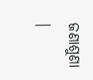ଜଣାଶୁଣା ।